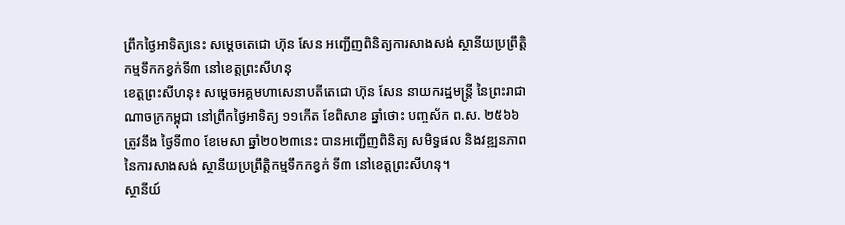ព្រឹកថ្ងៃអាទិត្យនេះ សម្ដេចតេជោ ហ៊ុន សែន អញ្ជើញពិនិត្យការសាងសង់ ស្ថានីយប្រព្រឹត្តិកម្មទឹកកខ្វក់ទី៣ នៅខេត្តព្រះសីហនុ
ខេត្តព្រះសីហនុ៖ សម្ដេចអគ្គមហាសេនាបតីតេជោ ហ៊ុន សែន នាយករដ្ឋមន្ត្រី នៃព្រះរាជាណាចក្រកម្ពុជា នៅព្រឹកថ្ងៃអាទិត្យ ១១កើត ខែពិសាខ ឆ្នាំថោះ បញ្ចស័ក ព.ស. ២៥៦៦ ត្រូវនឹង ថ្ងៃទី៣០ ខែមេសា ឆ្នាំ២០២៣នេះ បានអញ្ជើញពិនិត្យ សមិទ្ធផល និងវឌ្ឍនភាពនៃការសាងសង់ ស្ថានីយប្រព្រឹត្តិកម្មទឹកកខ្វក់ ទី៣ នៅខេត្តព្រះសីហនុ។
ស្ថានីយ៍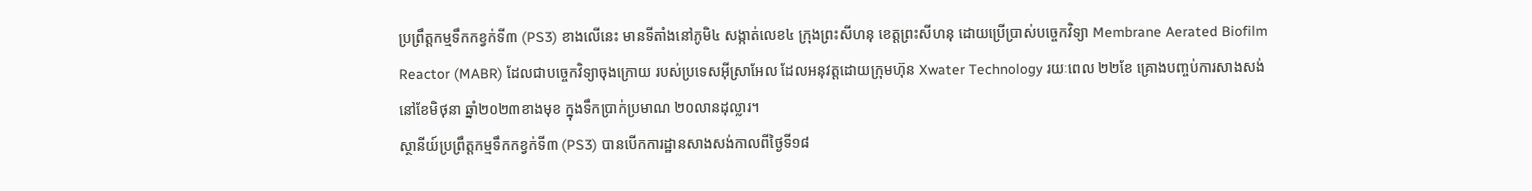ប្រព្រឹត្តកម្មទឹកកខ្វក់ទី៣ (PS3) ខាងលើនេះ មានទីតាំងនៅភូមិ៤ សង្កាត់លេខ៤ ក្រុងព្រះសីហនុ ខេត្តព្រះសីហនុ ដោយប្រើប្រាស់បច្ចេកវិទ្យា Membrane Aerated Biofilm Reactor (MABR) ដែលជាបច្ចេកវិទ្យាចុងក្រោយ របស់ប្រទេសអ៊ីស្រាអែល ដែលអនុវត្តដោយក្រុមហ៊ុន Xwater Technology រយៈពេល ២២ខែ គ្រោងបញ្ចប់ការសាងសង់ នៅខែមិថុនា ឆ្នាំ២០២៣ខាងមុខ ក្នុងទឹកប្រាក់ប្រមាណ ២០លានដុល្លារ។
ស្ថានីយ៍ប្រព្រឹត្តកម្មទឹកកខ្វក់ទី៣ (PS3) បានបើកការដ្ឋានសាងសង់កាលពីថ្ងៃទី១៨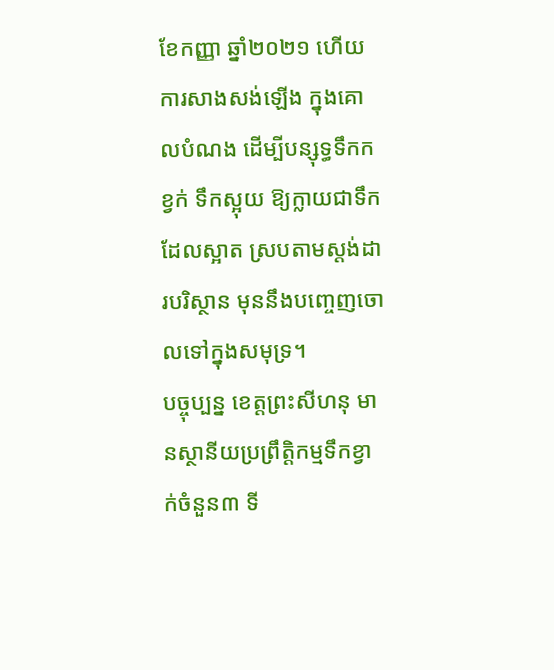ខែកញ្ញា ឆ្នាំ២០២១ ហើយការសាងសង់ឡើង ក្នុងគោលបំណង ដើម្បីបន្សុទ្ធទឹកកខ្វក់ ទឹកស្អុយ ឱ្យក្លាយជាទឹកដែលស្អាត ស្របតាមស្តង់ដារបរិស្ថាន មុននឹងបញ្ចេញចោលទៅក្នុងសមុទ្រ។
បច្ចុប្បន្ន ខេត្តព្រះសីហនុ មានស្ថានីយប្រព្រឹត្តិកម្មទឹកខ្វាក់ចំនួន៣ ទី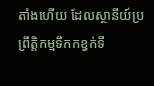តាំងហើយ ដែលស្ថានីយ៍ប្រព្រឹត្តិកម្មទឹកកខ្វក់ទី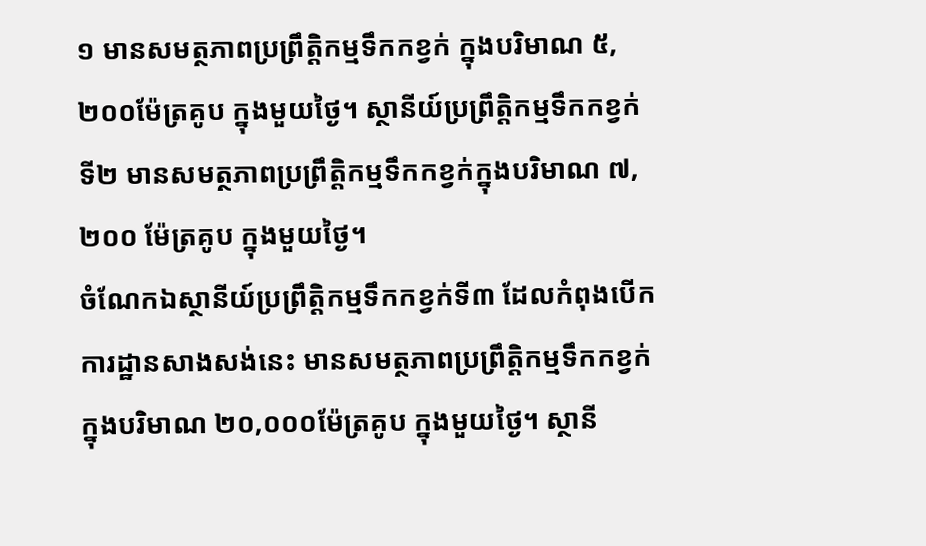១ មានសមត្ថភាពប្រព្រឹត្តិកម្មទឹកកខ្វក់ ក្នុងបរិមាណ ៥,២០០ម៉ែត្រគូប ក្នុងមួយថ្ងៃ។ ស្ថានីយ៍ប្រព្រឹត្តិកម្មទឹកកខ្វក់ទី២ មានសមត្ថភាពប្រព្រឹត្តិកម្មទឹកកខ្វក់ក្នុងបរិមាណ ៧,២០០ ម៉ែត្រគូប ក្នុងមួយថ្ងៃ។
ចំណែកឯស្ថានីយ៍ប្រព្រឹត្តិកម្មទឹកកខ្វក់ទី៣ ដែលកំពុងបើកការដ្ឋានសាងសង់នេះ មានសមត្ថភាពប្រព្រឹត្តិកម្មទឹកកខ្វក់ ក្នុងបរិមាណ ២០,០០០ម៉ែត្រគូប ក្នុងមួយថ្ងៃ។ ស្ថានី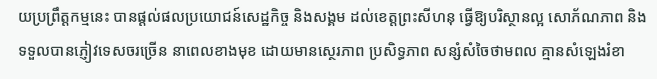យប្រព្រឹត្តកម្មនេះ បានផ្តល់ផលប្រយោជន៍សេដ្ឋកិច្ច និងសង្គម ដល់ខេត្តព្រះសីហនុ ធ្វើឱ្យបរិស្ថានល្អ សោភ័ណភាព និងទទួលបានភ្ញៀវទេសចរច្រើន នាពេលខាងមុខ ដោយមានស្ថេរភាព ប្រសិទ្ធភាព សន្សំសំចៃថាមពល គ្មានសំឡេងរំខា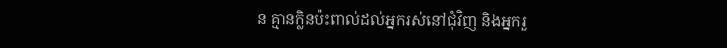ន គ្មានក្លិនប៉ះពាល់ដល់អ្នករស់នៅជុំវិញ និងអ្នករួ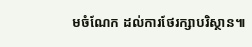មចំណែក ដល់ការថែរក្សាបរិស្ថាន៕